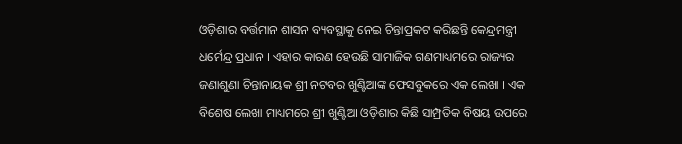ଓଡ଼ିଶାର ବର୍ତ୍ତମାନ ଶାସନ ବ୍ୟବସ୍ଥାକୁ ନେଇ ଚିନ୍ତାପ୍ରକଟ କରିଛନ୍ତି କେନ୍ଦ୍ରମନ୍ତ୍ରୀ ଧର୍ମେନ୍ଦ୍ର ପ୍ରଧାନ । ଏହାର କାରଣ ହେଉଛି ସାମାଜିକ ଗଣମାଧ୍ୟମରେ ରାଜ୍ୟର ଜଣାଶୁଣା ଚିନ୍ତାନାୟକ ଶ୍ରୀ ନଟବର ଖୁଣ୍ଟିଆଙ୍କ ଫେସବୁକରେ ଏକ ଲେଖା । ଏକ ବିଶେଷ ଲେଖା ମାଧ୍ୟମରେ ଶ୍ରୀ ଖୁଣ୍ଟିଆ ଓଡ଼ିଶାର କିଛି ସାମ୍ପ୍ରତିକ ବିଷୟ ଉପରେ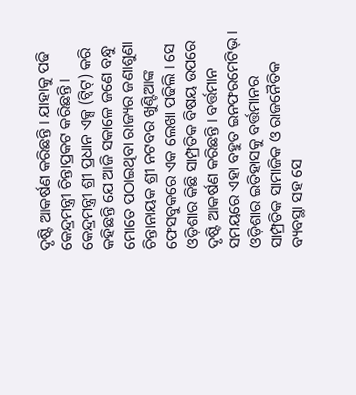ଦୃଷ୍ଟି ଆକର୍ଷଣ କରିଛନ୍ତି । ଯାହାକୁ ପଢି କେନ୍ଦ୍ରମନ୍ତ୍ରୀ ଚିନ୍ତାପ୍ରକଟ କରିଛନ୍ତି ।
କେନ୍ଦ୍ରମନ୍ତ୍ରୀ ଶ୍ରୀ ପ୍ରଧାନ ଏକ୍ସ (ଟ୍ୱିଟ୍) କରି କହିଛନ୍ତି ଯେ ଆଜି ସକାଳେ ଜଣେ ବନ୍ଧୁ ମୋତେ ପଠାଇଥିବା ରାଜ୍ୟର ଜଣାଶୁଣା ଚିନ୍ତାନାୟକ ଶ୍ରୀ ନଟବର ଖୁଣ୍ଟିଆଙ୍କ ଫେସବୁକରେ ଏକ ଲେଖା ପଢିଲି । ସେ ଓଡ଼ିଶାର କିଛି ସାମ୍ପ୍ରତିକ ବିଷୟ ଉପରେ ଦୃଷ୍ଟି ଆକର୍ଷଣ କରିଛନ୍ତି । ବର୍ତ୍ତମାନ ସମୟରେ ଏହା ବହୁତ ଇନଫରମେଟିଭ୍ । ଓଡ଼ିଶାର ଇତିହାସକୁ ବର୍ତ୍ତମାନର ସାମ୍ପ୍ରତିକ ସାମାଜିକ ଓ ରାଜନୈତିକ ବ୍ୟବସ୍ଥା ସହ ସେ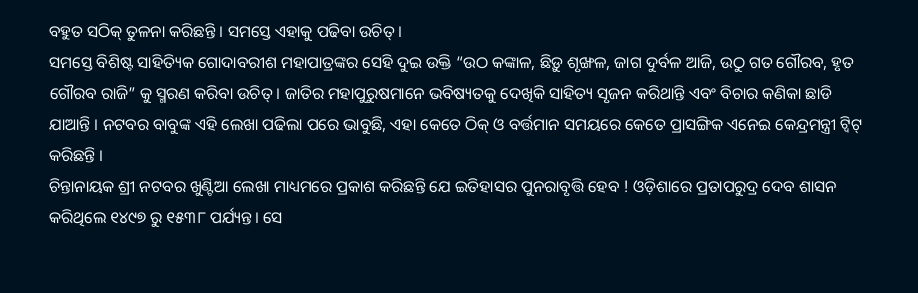ବହୁତ ସଠିକ୍ ତୁଳନା କରିଛନ୍ତି । ସମସ୍ତେ ଏହାକୁ ପଢିବା ଉଚିତ୍ ।
ସମସ୍ତେ ବିଶିଷ୍ଟ ସାହିତ୍ୟିକ ଗୋଦାବରୀଶ ମହାପାତ୍ରଙ୍କର ସେହି ଦୁଇ ଉକ୍ତି “ଉଠ କଙ୍କାଳ, ଛିଡ଼ୁ ଶୃଙ୍ଖଳ, ଜାଗ ଦୁର୍ବଳ ଆଜି, ଉଠୁ ଗତ ଗୌରବ, ହୃତ ଗୌରବ ରାଜି” କୁ ସ୍ମରଣ କରିବା ଉଚିତ୍ । ଜାତିର ମହାପୁରୁଷମାନେ ଭବିଷ୍ୟତକୁ ଦେଖିକି ସାହିତ୍ୟ ସୃଜନ କରିଥାନ୍ତି ଏବଂ ବିଚାର କଣିକା ଛାଡି ଯାଆନ୍ତି । ନଟବର ବାବୁଙ୍କ ଏହି ଲେଖା ପଢିଲା ପରେ ଭାବୁଛି, ଏହା କେତେ ଠିକ୍ ଓ ବର୍ତ୍ତମାନ ସମୟରେ କେତେ ପ୍ରାସଙ୍ଗିକ ଏନେଇ କେନ୍ଦ୍ରମନ୍ତ୍ରୀ ଟ୍ୱିଟ୍ କରିଛନ୍ତି ।
ଚିନ୍ତାନାୟକ ଶ୍ରୀ ନଟବର ଖୁଣ୍ଟିଆ ଲେଖା ମାଧ୍ୟମରେ ପ୍ରକାଶ କରିଛନ୍ତି ଯେ ଇତିହାସର ପୁନରାବୃତ୍ତି ହେବ ! ଓଡ଼ିଶାରେ ପ୍ରତାପରୁଦ୍ର ଦେବ ଶାସନ କରିଥିଲେ ୧୪୯୭ ରୁ ୧୫୩୮ ପର୍ଯ୍ୟନ୍ତ। ସେ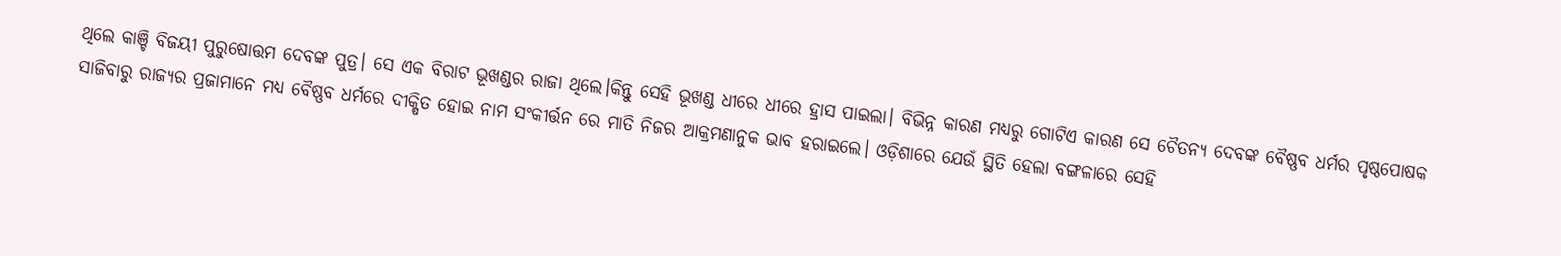ଥିଲେ କାଞ୍ଚି ବିଜୟୀ ପୁରୁଷୋତ୍ତମ ଦେବଙ୍କ ପୁତ୍ର। ସେ ଏକ ବିରାଟ ଭୂଖଣ୍ଡର ରାଜା ଥିଲେ।କିନ୍ତୁ ସେହି ଭୂଖଣ୍ଡ ଧୀରେ ଧୀରେ ହ୍ରାସ ପାଇଲା। ବିଭିନ୍ନ କାରଣ ମଧ୍ୟରୁ ଗୋଟିଏ କାରଣ ସେ ଚୈତନ୍ୟ ଦେବଙ୍କ ବୈଷ୍ଣବ ଧର୍ମର ପୃଷ୍ଠପୋଷକ ସାଜିବାରୁ ରାଜ୍ୟର ପ୍ରଜାମାନେ ମଧ୍ୟ ବୈଷ୍ଣବ ଧର୍ମରେ ଦୀକ୍ଷିତ ହୋଇ ନାମ ସଂକୀର୍ତ୍ତନ ରେ ମାତି ନିଜର ଆକ୍ରମଣାନୁକ ଭାବ ହରାଇଲେ। ଓଡ଼ିଶାରେ ଯେଉଁ ସ୍ଥିତି ହେଲା ବଙ୍ଗଳାରେ ସେହି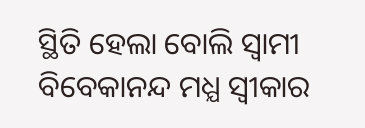ସ୍ଥିତି ହେଲା ବୋଲି ସ୍ବାମୀ ବିବେକାନନ୍ଦ ମଧ୍ଯ ସ୍ବୀକାର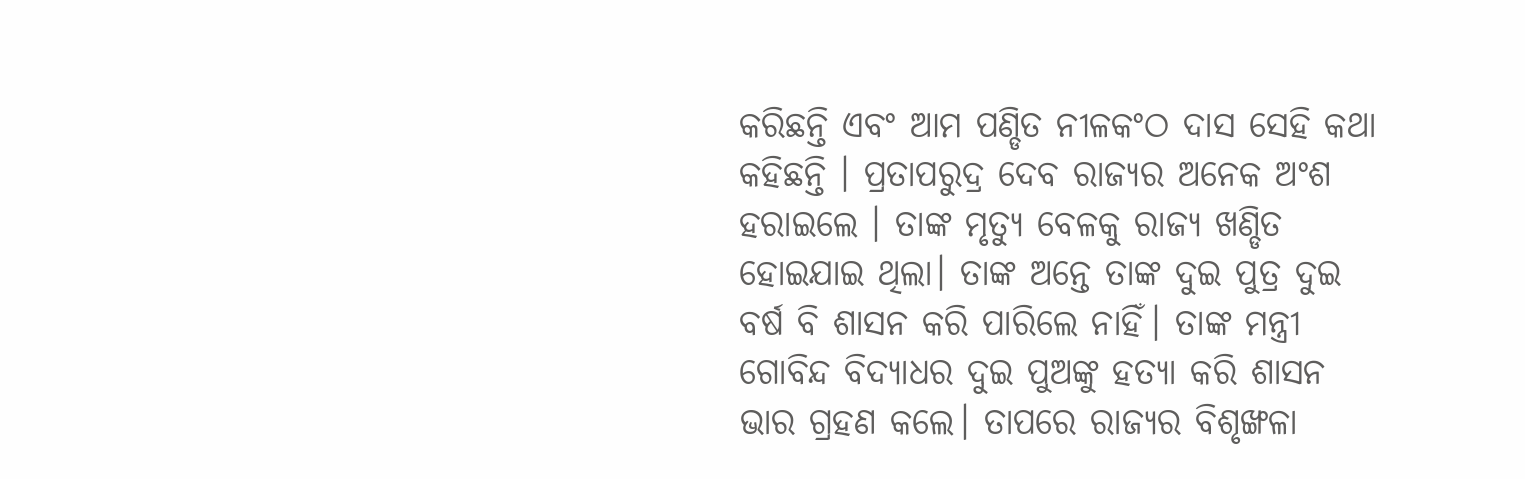କରିଛନ୍ତି ଏବଂ ଆମ ପଣ୍ଡିତ ନୀଳକଂଠ ଦାସ ସେହି କଥା କହିଛନ୍ତି । ପ୍ରତାପରୁଦ୍ର ଦେବ ରାଜ୍ୟର ଅନେକ ଅଂଶ ହରାଇଲେ । ତାଙ୍କ ମୃତ୍ୟୁ ବେଳକୁ ରାଜ୍ୟ ଖଣ୍ଡିତ ହୋଇଯାଇ ଥିଲା। ତାଙ୍କ ଅନ୍ତେ ତାଙ୍କ ଦୁଇ ପୁତ୍ର ଦୁଇ ବର୍ଷ ବି ଶାସନ କରି ପାରିଲେ ନାହିଁ। ତାଙ୍କ ମନ୍ତ୍ରୀ ଗୋବିନ୍ଦ ବିଦ୍ୟାଧର ଦୁଇ ପୁଅଙ୍କୁ ହତ୍ୟା କରି ଶାସନ ଭାର ଗ୍ରହଣ କଲେ। ତାପରେ ରାଜ୍ୟର ବିଶୃଙ୍ଖଳା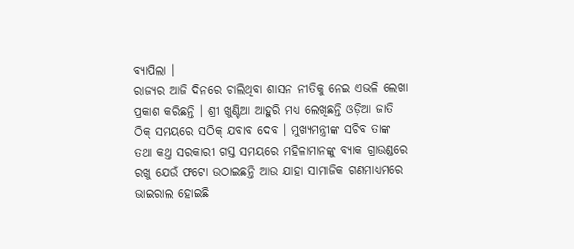ବ୍ୟାପିଲା ।
ରାଜ୍ୟର ଆଜି ଦିନରେ ଚାଲିଥିବା ଶାସନ ନୀତିକୁ ନେଇ ଏଭଳି ଲେଖା ପ୍ରକାଶ କରିଛନ୍ତି । ଶ୍ରୀ ଖୁଣ୍ଟିଆ ଆହୁରି ମଧ୍ୟ ଲେଖିଛନ୍ତି ଓଡ଼ିଆ ଜାତି ଠିକ୍ ସମୟରେ ସଠିକ୍ ଯବାବ ଦେବ । ମୁଖ୍ୟମନ୍ତ୍ରୀଙ୍କ ସଚିବ ତାଙ୍କ ତଥା କଥ୍ତ ସରକାରୀ ଗସ୍ତ ସମୟରେ ମହିଳାମାନଙ୍କୁ ବ୍ୟାକ ଗ୍ରାଉଣ୍ଡରେ ରଖୁ ଯେଉଁ ଫଟୋ ଉଠାଇଛନ୍ତି ଆଉ ଯାହା ସାମାଜିକ ଗଣମାଧ୍ୟମରେ ଭାଇରାଲ ହୋଇଛି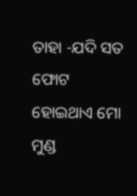ତାହା -ଯଦି ସତ ଫୋଟ ହୋଇଥାଏ ମୋ ମୁଣ୍ଡ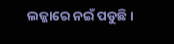ଲଜ୍ଜାରେ ନଇଁ ପଡୁଛି ।